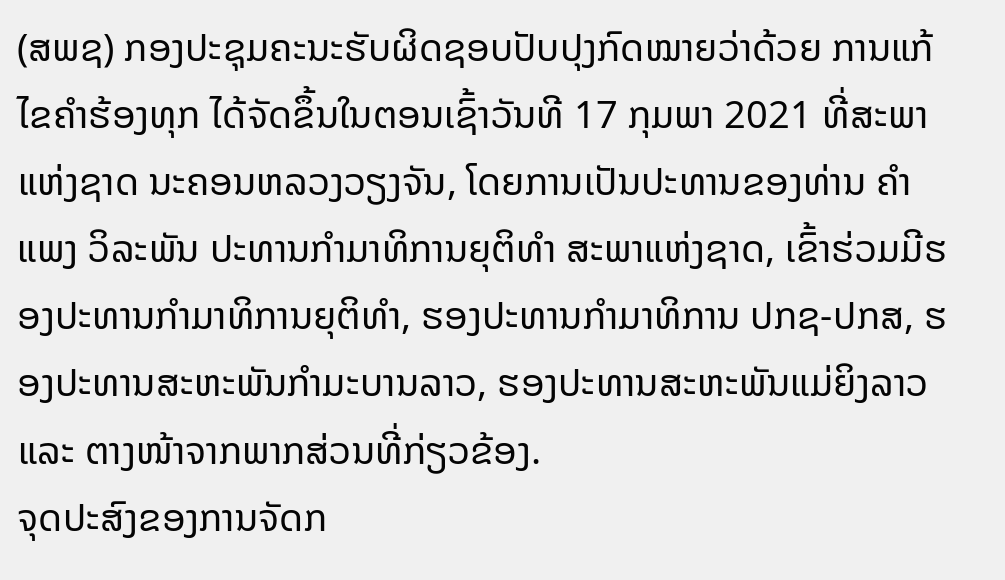(ສພຊ) ກອງປະຊຸມຄະນະຮັບຜິດຊອບປັບປຸງກົດໝາຍວ່າດ້ວຍ ການແກ້ໄຂຄຳຮ້ອງທຸກ ໄດ້ຈັດຂຶ້ນໃນຕອນເຊົ້າວັນທີ 17 ກຸມພາ 2021 ທີ່ສະພາແຫ່ງຊາດ ນະຄອນຫລວງວຽງຈັນ, ໂດຍການເປັນປະທານຂອງທ່ານ ຄຳແພງ ວິລະພັນ ປະທານກຳມາທິການຍຸຕິທຳ ສະພາແຫ່ງຊາດ, ເຂົ້າຮ່ວມມີຮອງປະທານກຳມາທິການຍຸຕິທຳ, ຮອງປະທານກຳມາທິການ ປກຊ-ປກສ, ຮອງປະທານສະຫະພັນກຳມະບານລາວ, ຮອງປະທານສະຫະພັນແມ່ຍິງລາວ ແລະ ຕາງໜ້າຈາກພາກສ່ວນທີ່ກ່ຽວຂ້ອງ.
ຈຸດປະສົງຂອງການຈັດກ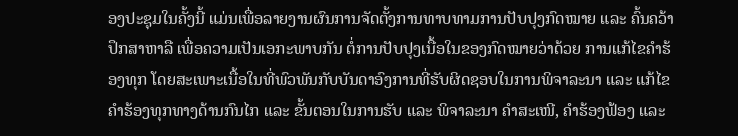ອງປະຊຸມໃນຄັ້ງນີ້ ແມ່ນເພື່ອລາຍງານຜົນການຈັດຕັ້ງການທາບທາມການປັບປຸງກົດໝາຍ ແລະ ຄົ້ນຄວ້າປຶກສາຫາລື ເພື່ອຄວາມເປັນເອກະພາບກັນ ຕໍ່ການປັບປຸງເນື້ອໃນຂອງກົດໝາຍວ່າດ້ວຍ ການແກ້ໄຂຄຳຮ້ອງທຸກ ໂດຍສະເພາະເນື້ອໃນທີ່ພົວພັນກັບບັນດາອົງການທີ່ຮັບຜິດຊອບໃນການພິຈາລະນາ ແລະ ແກ້ໄຂຄໍາຮ້ອງທຸກທາງດ້ານກົນໄກ ແລະ ຂັ້ນຕອນໃນການຮັບ ແລະ ພິຈາລະນາ ຄໍາສະເໜີ, ຄໍາຮ້ອງຟ້ອງ ແລະ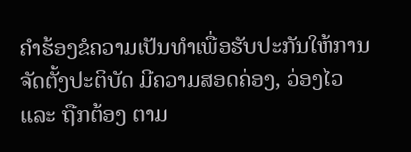ຄໍາຮ້ອງຂໍຄວາມເປັນທຳເພື່ອຮັບປະກັນໃຫ້ການຈັດຕັ້ງປະຕິບັດ ມີຄວາມສອດຄ່ອງ, ວ່ອງໄວ ແລະ ຖືກຕ້ອງ ຕາມ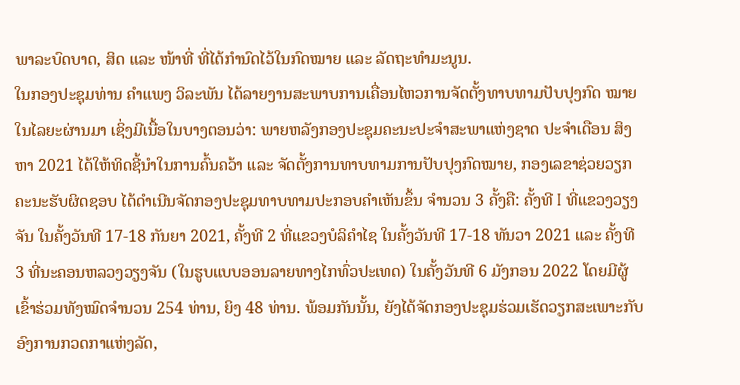ພາລະບົດບາດ, ສິດ ແລະ ໜ້າທີ່ ທີ່ໄດ້ກໍານົດໄວ້ໃນກົດໝາຍ ແລະ ລັດຖະທຳມະນູນ.
ໃນກອງປະຊຸມທ່ານ ຄຳແພງ ວິລະພັນ ໄດ້ລາຍງານສະພາບການເຄື່ອນໄຫວການຈັດຕັ້ງທາບທາມປັບປຸງກົດ ໝາຍໃນໄລຍະຜ່ານມາ ເຊິ່ງມີເນື້ອໃນບາງຕອນວ່າ: ພາຍຫລັງກອງປະຊຸມຄະນະປະຈໍາສະພາແຫ່ງຊາດ ປະຈຳເດືອນ ສິງຫາ 2021 ໄດ້ໃຫ້ທິດຊີ້ນຳໃນການຄົ້ນຄວ້າ ແລະ ຈັດຕັ້ງການທາບທາມການປັບປຸງກົດໝາຍ, ກອງເລຂາຊ່ວຍວຽກຄະນະຮັບຜິດຊອບ ໄດ້ດຳເນີນຈັດກອງປະຊຸມທາບທາມປະກອບຄໍາເຫັນຂຶ້ນ ຈຳນວນ 3 ຄັ້ງຄື: ຄັ້ງທີ I ທີ່ແຂວງວຽງຈັນ ໃນຄັ້ງວັນທີ 17-18 ກັນຍາ 2021, ຄັ້ງທີ 2 ທີ່ແຂວງບໍລິຄຳໄຊ ໃນຄັ້ງວັນທີ 17-18 ທັນວາ 2021 ແລະ ຄັ້ງທີ 3 ທີ່ນະຄອນຫລວງວຽງຈັນ (ໃນຮູບແບບອອນລາຍທາງໄກທົ່ວປະເທດ) ໃນຄັ້ງວັນທີ 6 ມັງກອນ 2022 ໂດຍມີຜູ້ເຂົ້າຮ່ວມທັງໝົດຈໍານວນ 254 ທ່ານ, ຍິງ 48 ທ່ານ. ພ້ອມກັນນັ້ນ, ຍັງໄດ້ຈັດກອງປະຊຸມຮ່ວມເຮັດວຽກສະເພາະກັບອົງການກວດກາແຫ່ງລັດ,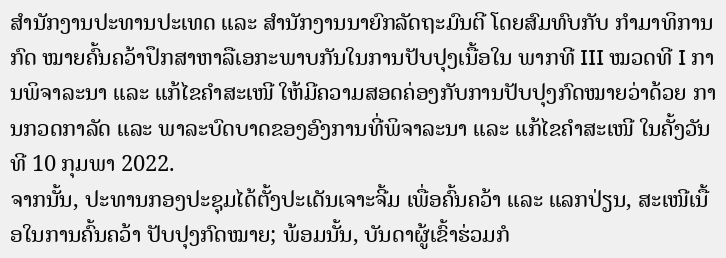ສໍານັກງານປະທານປະເທດ ແລະ ສຳນັກງານນາຍົກລັດຖະມົນຕີ ໂດຍສົມທົບກັບ ກຳມາທິການກົດ ໝາຍຄົ້ນຄວ້າປຶກສາຫາລືເອກະພາບກັນໃນການປັບປຸງເນື້ອໃນ ພາກທີ III ໝວດທີ I ການພິຈາລະນາ ແລະ ແກ້ໄຂຄໍາສະເໜີ ໃຫ້ມີຄວາມສອດຄ່ອງກັບການປັບປຸງກົດໝາຍວ່າດ້ວຍ ການກວດກາລັດ ແລະ ພາລະບົດບາດຂອງອົງການທີ່ພິຈາລະນາ ແລະ ແກ້ໄຂຄໍາສະເໜີ ໃນຄັ້ງວັນທີ 10 ກຸມພາ 2022.
ຈາກນັ້ນ, ປະທານກອງປະຊຸມໄດ້ຕັ້ງປະເດັນເຈາະຈີ້ມ ເພື່ອຄົ້ນຄວ້າ ແລະ ແລກປ່ຽນ, ສະເໜີເນື້ອໃນການຄົ້ນຄວ້າ ປັບປຸງກົດໝາຍ; ພ້ອມນັ້ນ, ບັນດາຜູ້ເຂົ້າຮ່ວມກໍ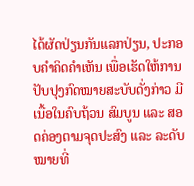ໄດ້ຜັດປ່ຽນກັນແລກປ່ຽນ, ປະກອບຄຳຄິດຄຳເຫັນ ເພື່ອເຮັດໃຫ້ການປັບປຸງກົດໝາຍສະບັບດັ່ງກ່າວ ມີເນື້ອໃນຄົບຖ້ວນ ສົມບູນ ແລະ ສອດຄ່ອງຕາມຈຸດປະສົງ ແລະ ລະດັບໝາຍທີ່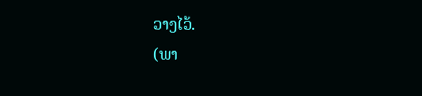ວາງໄວ້.
(ພາ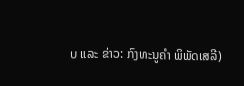ບ ແລະ ຂ່າວ: ກົງທະນູຄຳ ພິພັດເສລີ)